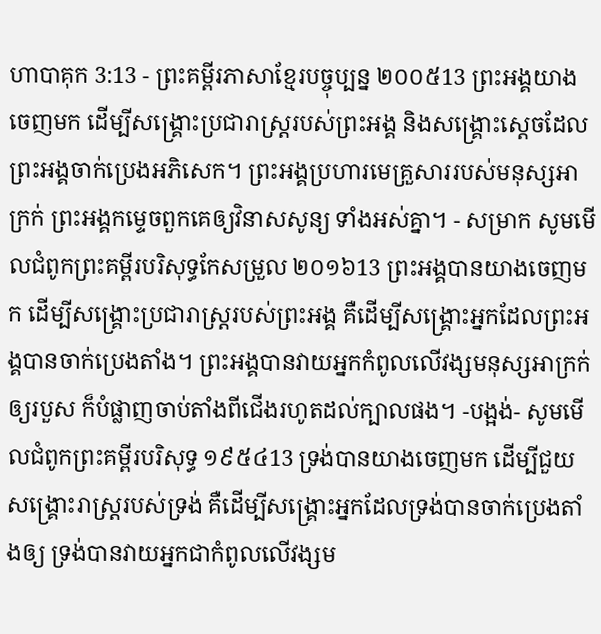ហាបាគុក 3:13 - ព្រះគម្ពីរភាសាខ្មែរបច្ចុប្បន្ន ២០០៥13 ព្រះអង្គយាងចេញមក ដើម្បីសង្គ្រោះប្រជារាស្ត្ររបស់ព្រះអង្គ និងសង្គ្រោះស្ដេចដែលព្រះអង្គចាក់ប្រេងអភិសេក។ ព្រះអង្គប្រហារមេគ្រួសាររបស់មនុស្សអាក្រក់ ព្រះអង្គកម្ទេចពួកគេឲ្យវិនាសសូន្យ ទាំងអស់គ្នា។ - សម្រាក សូមមើលជំពូកព្រះគម្ពីរបរិសុទ្ធកែសម្រួល ២០១៦13 ព្រះអង្គបានយាងចេញមក ដើម្បីសង្គ្រោះប្រជារាស្ត្ររបស់ព្រះអង្គ គឺដើម្បីសង្គ្រោះអ្នកដែលព្រះអង្គបានចាក់ប្រេងតាំង។ ព្រះអង្គបានវាយអ្នកកំពូលលើវង្សមនុស្សអាក្រក់ឲ្យរបួស ក៏បំផ្លាញចាប់តាំងពីជើងរហូតដល់ក្បាលផង។ -បង្អង់- សូមមើលជំពូកព្រះគម្ពីរបរិសុទ្ធ ១៩៥៤13 ទ្រង់បានយាងចេញមក ដើម្បីជួយសង្គ្រោះរាស្ត្ររបស់ទ្រង់ គឺដើម្បីសង្គ្រោះអ្នកដែលទ្រង់បានចាក់ប្រេងតាំងឲ្យ ទ្រង់បានវាយអ្នកជាកំពូលលើវង្សម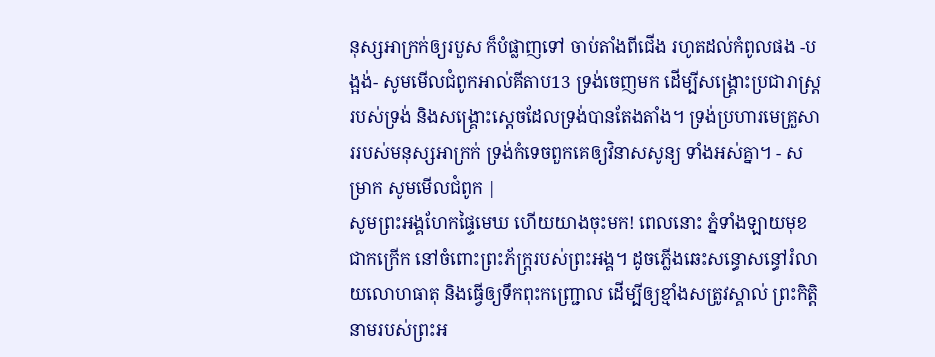នុស្សអាក្រក់ឲ្យរបួស ក៏បំផ្លាញទៅ ចាប់តាំងពីជើង រហូតដល់កំពូលផង -បង្អង់- សូមមើលជំពូកអាល់គីតាប13 ទ្រង់ចេញមក ដើម្បីសង្គ្រោះប្រជារាស្ត្ររបស់ទ្រង់ និងសង្គ្រោះស្ដេចដែលទ្រង់បានតែងតាំង។ ទ្រង់ប្រហារមេគ្រួសាររបស់មនុស្សអាក្រក់ ទ្រង់កំទេចពួកគេឲ្យវិនាសសូន្យ ទាំងអស់គ្នា។ - សម្រាក សូមមើលជំពូក |
សូមព្រះអង្គហែកផ្ទៃមេឃ ហើយយាងចុះមក! ពេលនោះ ភ្នំទាំងឡាយមុខជាកក្រើក នៅចំពោះព្រះភ័ក្ត្ររបស់ព្រះអង្គ។ ដូចភ្លើងឆេះសន្ធោសន្ធៅរំលាយលោហធាតុ និងធ្វើឲ្យទឹកពុះកញ្ជ្រោល ដើម្បីឲ្យខ្មាំងសត្រូវស្គាល់ ព្រះកិត្តិនាមរបស់ព្រះអ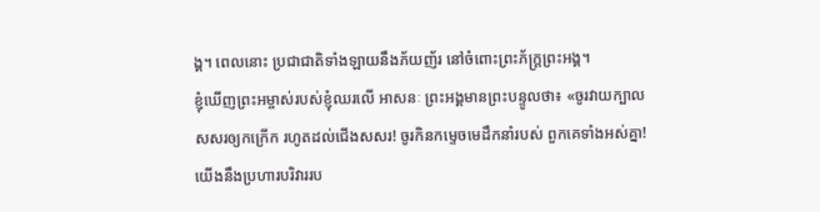ង្គ។ ពេលនោះ ប្រជាជាតិទាំងឡាយនឹងភ័យញ័រ នៅចំពោះព្រះភ័ក្ត្រព្រះអង្គ។
ខ្ញុំឃើញព្រះអម្ចាស់របស់ខ្ញុំឈរលើ អាសនៈ ព្រះអង្គមានព្រះបន្ទូលថា៖ «ចូរវាយក្បាលសសរឲ្យកក្រើក រហូតដល់ជើងសសរ! ចូរកិនកម្ទេចមេដឹកនាំរបស់ ពួកគេទាំងអស់គ្នា! យើងនឹងប្រហារបរិវាររប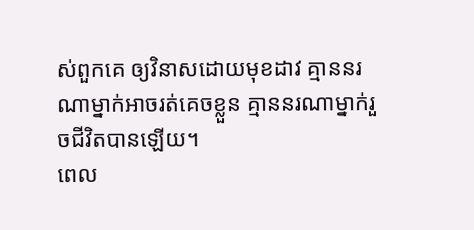ស់ពួកគេ ឲ្យវិនាសដោយមុខដាវ គ្មាននរណាម្នាក់អាចរត់គេចខ្លួន គ្មាននរណាម្នាក់រួចជីវិតបានឡើយ។
ពេល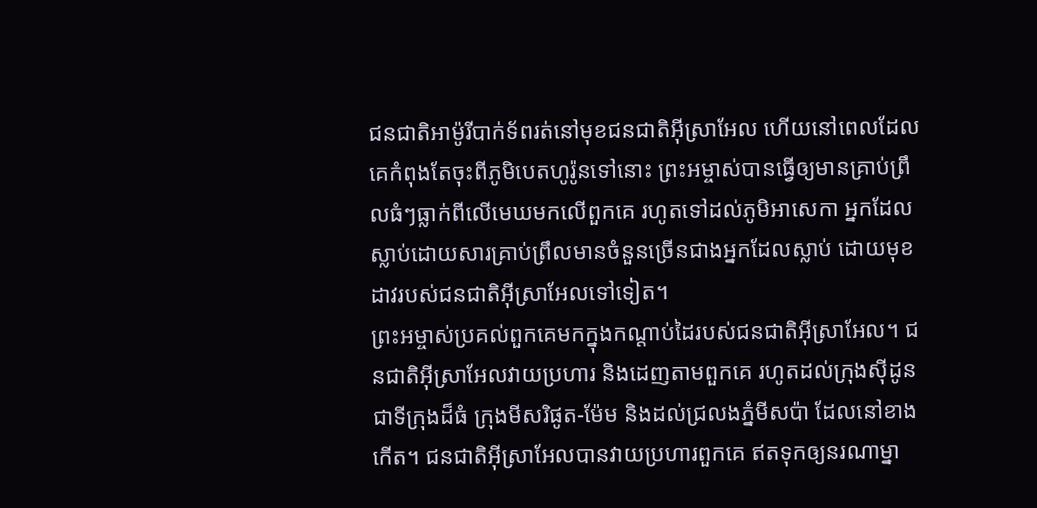ជនជាតិអាម៉ូរីបាក់ទ័ពរត់នៅមុខជនជាតិអ៊ីស្រាអែល ហើយនៅពេលដែលគេកំពុងតែចុះពីភូមិបេតហូរ៉ូនទៅនោះ ព្រះអម្ចាស់បានធ្វើឲ្យមានគ្រាប់ព្រឹលធំៗធ្លាក់ពីលើមេឃមកលើពួកគេ រហូតទៅដល់ភូមិអាសេកា អ្នកដែលស្លាប់ដោយសារគ្រាប់ព្រឹលមានចំនួនច្រើនជាងអ្នកដែលស្លាប់ ដោយមុខដាវរបស់ជនជាតិអ៊ីស្រាអែលទៅទៀត។
ព្រះអម្ចាស់ប្រគល់ពួកគេមកក្នុងកណ្ដាប់ដៃរបស់ជនជាតិអ៊ីស្រាអែល។ ជនជាតិអ៊ីស្រាអែលវាយប្រហារ និងដេញតាមពួកគេ រហូតដល់ក្រុងស៊ីដូន ជាទីក្រុងដ៏ធំ ក្រុងមីសរិផូត-ម៉ែម និងដល់ជ្រលងភ្នំមីសប៉ា ដែលនៅខាងកើត។ ជនជាតិអ៊ីស្រាអែលបានវាយប្រហារពួកគេ ឥតទុកឲ្យនរណាម្នា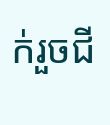ក់រួចជី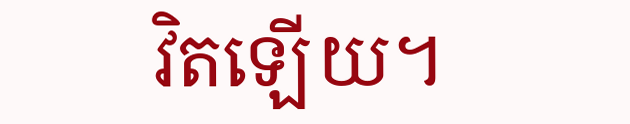វិតឡើយ។